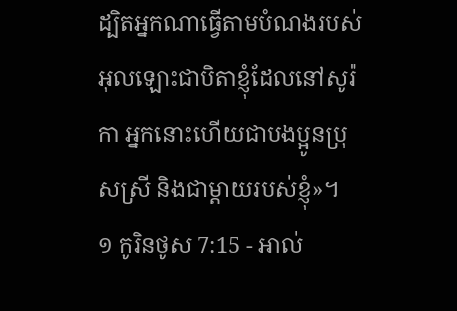ដ្បិតអ្នកណាធ្វើតាមបំណងរបស់អុលឡោះជាបិតាខ្ញុំដែលនៅសូរ៉កា អ្នកនោះហើយជាបងប្អូនប្រុសស្រី និងជាម្ដាយរបស់ខ្ញុំ»។
១ កូរិនថូស 7:15 - អាល់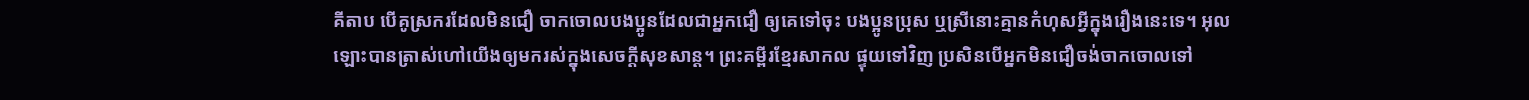គីតាប បើគូស្រករដែលមិនជឿ ចាកចោលបងប្អូនដែលជាអ្នកជឿ ឲ្យគេទៅចុះ បងប្អូនប្រុស ឬស្រីនោះគ្មានកំហុសអ្វីក្នុងរឿងនេះទេ។ អុលឡោះបានត្រាស់ហៅយើងឲ្យមករស់ក្នុងសេចក្ដីសុខសាន្ដ។ ព្រះគម្ពីរខ្មែរសាកល ផ្ទុយទៅវិញ ប្រសិនបើអ្នកមិនជឿចង់ចាកចោលទៅ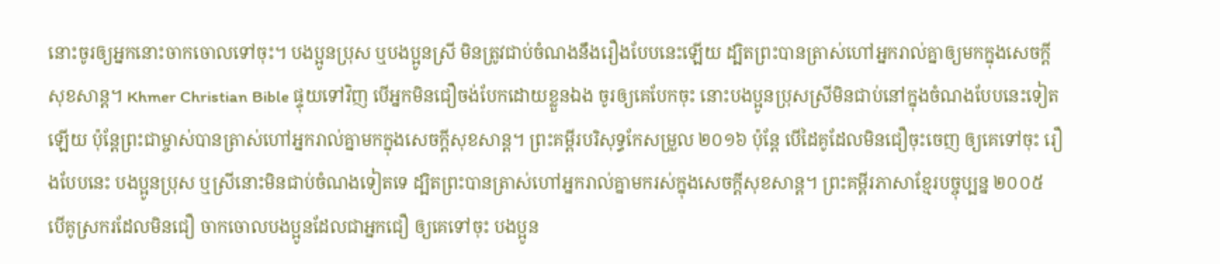នោះចូរឲ្យអ្នកនោះចាកចោលទៅចុះ។ បងប្អូនប្រុស ឬបងប្អូនស្រី មិនត្រូវជាប់ចំណងនឹងរឿងបែបនេះឡើយ ដ្បិតព្រះបានត្រាស់ហៅអ្នករាល់គ្នាឲ្យមកក្នុងសេចក្ដីសុខសាន្ត។ Khmer Christian Bible ផ្ទុយទៅវិញ បើអ្នកមិនជឿចង់បែកដោយខ្លួនឯង ចូរឲ្យគេបែកចុះ នោះបងប្អូនប្រុសស្រីមិនជាប់នៅក្នុងចំណងបែបនេះទៀតឡើយ ប៉ុន្ដែព្រះជាម្ចាស់បានត្រាស់ហៅអ្នករាល់គ្នាមកក្នុងសេចក្ដីសុខសាន្ត។ ព្រះគម្ពីរបរិសុទ្ធកែសម្រួល ២០១៦ ប៉ុន្តែ បើដៃគូដែលមិនជឿចុះចេញ ឲ្យគេទៅចុះ រឿងបែបនេះ បងប្អូនប្រុស ឬស្រីនោះមិនជាប់ចំណងទៀតទេ ដ្បិតព្រះបានត្រាស់ហៅអ្នករាល់គ្នាមករស់ក្នុងសេចក្តីសុខសាន្ត។ ព្រះគម្ពីរភាសាខ្មែរបច្ចុប្បន្ន ២០០៥ បើគូស្រករដែលមិនជឿ ចាកចោលបងប្អូនដែលជាអ្នកជឿ ឲ្យគេទៅចុះ បងប្អូន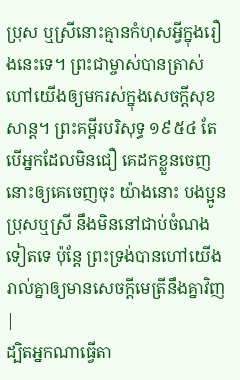ប្រុស ឬស្រីនោះគ្មានកំហុសអ្វីក្នុងរឿងនេះទេ។ ព្រះជាម្ចាស់បានត្រាស់ហៅយើងឲ្យមករស់ក្នុងសេចក្ដីសុខសាន្ត។ ព្រះគម្ពីរបរិសុទ្ធ ១៩៥៤ តែបើអ្នកដែលមិនជឿ គេដកខ្លួនចេញ នោះឲ្យគេចេញចុះ យ៉ាងនោះ បងប្អូនប្រុសឬស្រី នឹងមិននៅជាប់ចំណងទៀតទេ ប៉ុន្តែ ព្រះទ្រង់បានហៅយើងរាល់គ្នាឲ្យមានសេចក្ដីមេត្រីនឹងគ្នាវិញ |
ដ្បិតអ្នកណាធ្វើតា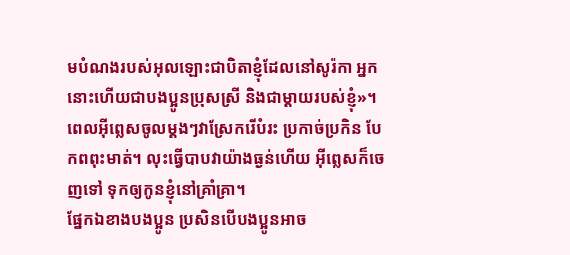មបំណងរបស់អុលឡោះជាបិតាខ្ញុំដែលនៅសូរ៉កា អ្នកនោះហើយជាបងប្អូនប្រុសស្រី និងជាម្ដាយរបស់ខ្ញុំ»។
ពេលអ៊ីព្លេសចូលម្ដងៗវាស្រែករើបំរះ ប្រកាច់ប្រកិន បែកពពុះមាត់។ លុះធ្វើបាបវាយ៉ាងធ្ងន់ហើយ អ៊ីព្លេសក៏ចេញទៅ ទុកឲ្យកូនខ្ញុំនៅគ្រាំគ្រា។
ផ្នែកឯខាងបងប្អូន ប្រសិនបើបងប្អូនអាច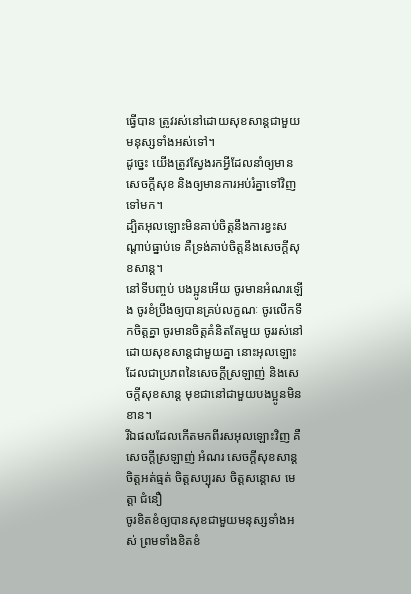ធ្វើបាន ត្រូវរស់នៅដោយសុខសាន្ដជាមួយមនុស្សទាំងអស់ទៅ។
ដូច្នេះ យើងត្រូវស្វែងរកអ្វីដែលនាំឲ្យមានសេចក្ដីសុខ និងឲ្យមានការអប់រំគ្នាទៅវិញទៅមក។
ដ្បិតអុលឡោះមិនគាប់ចិត្តនឹងការខ្វះសណ្ដាប់ធ្នាប់ទេ គឺទ្រង់គាប់ចិត្តនឹងសេចក្ដីសុខសាន្ដ។
នៅទីបញ្ចប់ បងប្អូនអើយ ចូរមានអំណរឡើង ចូរខំប្រឹងឲ្យបានគ្រប់លក្ខណៈ ចូរលើកទឹកចិត្ដគ្នា ចូរមានចិត្ដគំនិតតែមួយ ចូររស់នៅដោយសុខសាន្ដជាមួយគ្នា នោះអុលឡោះដែលជាប្រភពនៃសេចក្ដីស្រឡាញ់ និងសេចក្ដីសុខសាន្ដ មុខជានៅជាមួយបងប្អូនមិនខាន។
រីឯផលដែលកើតមកពីរសអុលឡោះវិញ គឺសេចក្ដីស្រឡាញ់ អំណរ សេចក្ដីសុខសាន្ដ ចិត្ដអត់ធ្មត់ ចិត្ដសប្បុរស ចិត្ដសន្តោស មេត្ដា ជំនឿ
ចូរខិតខំឲ្យបានសុខជាមួយមនុស្សទាំងអស់ ព្រមទាំងខិតខំ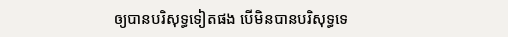ឲ្យបានបរិសុទ្ធទៀតផង បើមិនបានបរិសុទ្ធទេ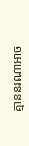គ្មាននរណាអាច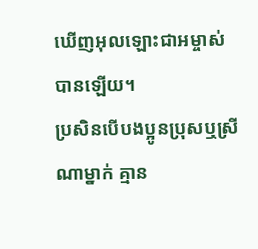ឃើញអុលឡោះជាអម្ចាស់បានឡើយ។
ប្រសិនបើបងប្អូនប្រុសឬស្រីណាម្នាក់ គ្មាន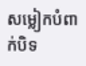សម្លៀកបំពាក់បិទ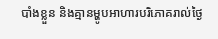បាំងខ្លួន និងគ្មានម្ហូបអាហារបរិភោគរាល់ថ្ងៃ